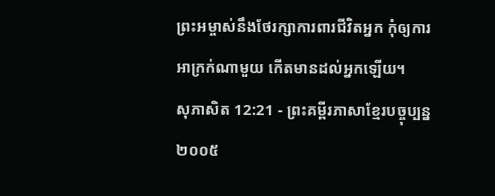ព្រះអម្ចាស់នឹងថែរក្សាការពារជីវិតអ្នក កុំឲ្យការអាក្រក់ណាមួយ កើតមានដល់អ្នកឡើយ។
សុភាសិត 12:21 - ព្រះគម្ពីរភាសាខ្មែរបច្ចុប្បន្ន ២០០៥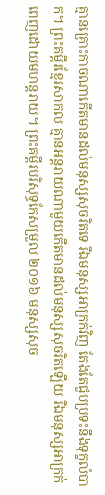គ្មានគ្រោះកាចណាកើតមានដល់មនុស្សសុចរិតទេ រីឯមនុស្សអាក្រក់វិញ តែងតែជួបប្រទះនឹងទុក្ខលំបាក។ ព្រះគម្ពីរខ្មែរសាកល គ្មានអន្តរាយណាមួយកើតមានដល់មនុស្សសុចរិតឡើយ រីឯមនុស្សអាក្រក់ពេញដោយមហន្តរាយ។ ព្រះគម្ពីរបរិសុទ្ធកែសម្រួល ២០១៦ មនុស្សសុច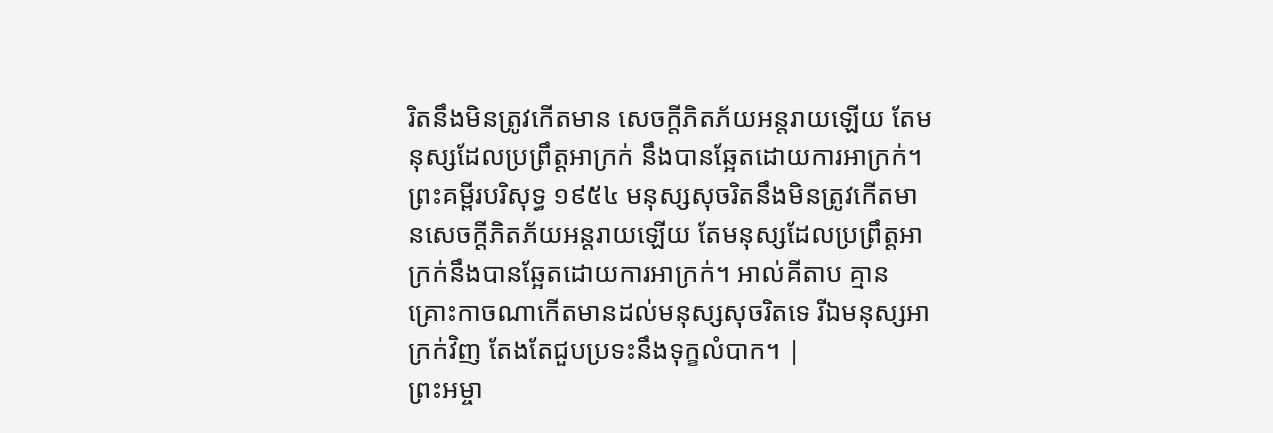រិតនឹងមិនត្រូវកើតមាន សេចក្ដីភិតភ័យអន្តរាយឡើយ តែមនុស្សដែលប្រព្រឹត្តអាក្រក់ នឹងបានឆ្អែតដោយការអាក្រក់។ ព្រះគម្ពីរបរិសុទ្ធ ១៩៥៤ មនុស្សសុចរិតនឹងមិនត្រូវកើតមានសេចក្ដីភិតភ័យអន្តរាយឡើយ តែមនុស្សដែលប្រព្រឹត្តអាក្រក់នឹងបានឆ្អែតដោយការអាក្រក់។ អាល់គីតាប គ្មានគ្រោះកាចណាកើតមានដល់មនុស្សសុចរិតទេ រីឯមនុស្សអាក្រក់វិញ តែងតែជួបប្រទះនឹងទុក្ខលំបាក។ |
ព្រះអម្ចា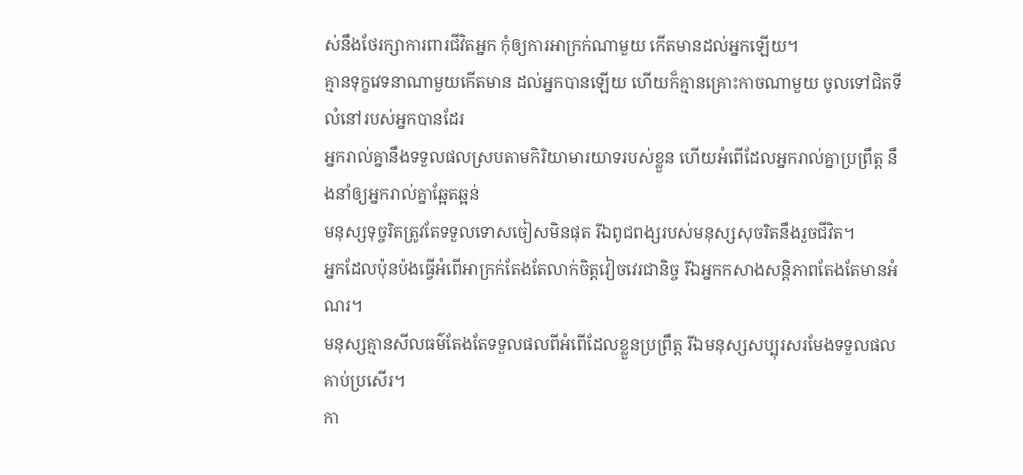ស់នឹងថែរក្សាការពារជីវិតអ្នក កុំឲ្យការអាក្រក់ណាមួយ កើតមានដល់អ្នកឡើយ។
គ្មានទុក្ខវេទនាណាមួយកើតមាន ដល់អ្នកបានឡើយ ហើយក៏គ្មានគ្រោះកាចណាមួយ ចូលទៅជិតទីលំនៅរបស់អ្នកបានដែរ
អ្នករាល់គ្នានឹងទទួលផលស្របតាមកិរិយាមារយាទរបស់ខ្លួន ហើយអំពើដែលអ្នករាល់គ្នាប្រព្រឹត្ត នឹងនាំឲ្យអ្នករាល់គ្នាឆ្អែតឆ្អន់
មនុស្សទុច្ចរិតត្រូវតែទទួលទោសចៀសមិនផុត រីឯពូជពង្សរបស់មនុស្សសុចរិតនឹងរួចជីវិត។
អ្នកដែលប៉ុនប៉ងធ្វើអំពើអាក្រក់តែងតែលាក់ចិត្តវៀចវេរជានិច្ច រីឯអ្នកកសាងសន្តិភាពតែងតែមានអំណរ។
មនុស្សគ្មានសីលធម៌តែងតែទទួលផលពីអំពើដែលខ្លួនប្រព្រឹត្ត រីឯមនុស្សសប្បុរសរមែងទទួលផលគាប់ប្រសើរ។
កា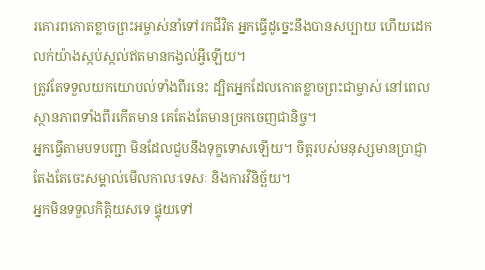រគោរពកោតខ្លាចព្រះអម្ចាស់នាំទៅរកជីវិត អ្នកធ្វើដូច្នេះនឹងបានសប្បាយ ហើយដេកលក់យ៉ាងស្កប់ស្កល់ឥតមានកង្វល់អ្វីឡើយ។
ត្រូវតែទទួលយកយោបល់ទាំងពីរនេះ ដ្បិតអ្នកដែលកោតខ្លាចព្រះជាម្ចាស់ នៅពេលស្ថានភាពទាំងពីរកើតមាន គេតែងតែមានច្រកចេញជានិច្ច។
អ្នកធ្វើតាមបទបញ្ជា មិនដែលជួបនឹងទុក្ខទោសឡើយ។ ចិត្តរបស់មនុស្សមានប្រាជ្ញាតែងតែចេះសម្គាល់មើលកាលៈទេសៈ និងការវិនិច្ឆ័យ។
អ្នកមិនទទួលកិត្តិយសទេ ផ្ទុយទៅ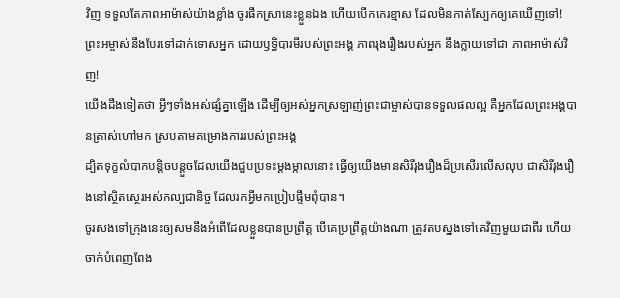វិញ ទទួលតែភាពអាម៉ាស់យ៉ាងខ្លាំង ចូរផឹកស្រានេះខ្លួនឯង ហើយបើកកេរខ្មាស ដែលមិនកាត់ស្បែកឲ្យគេឃើញទៅ! ព្រះអម្ចាស់នឹងបែរទៅដាក់ទោសអ្នក ដោយឫទ្ធិបារមីរបស់ព្រះអង្គ ភាពរុងរឿងរបស់អ្នក នឹងក្លាយទៅជា ភាពអាម៉ាស់វិញ!
យើងដឹងទៀតថា អ្វីៗទាំងអស់ផ្សំគ្នាឡើង ដើម្បីឲ្យអស់អ្នកស្រឡាញ់ព្រះជាម្ចាស់បានទទួលផលល្អ គឺអ្នកដែលព្រះអង្គបានត្រាស់ហៅមក ស្របតាមគម្រោងការរបស់ព្រះអង្គ
ដ្បិតទុក្ខលំបាកបន្តិចបន្តួចដែលយើងជួបប្រទះម្ដងម្កាលនោះ ធ្វើឲ្យយើងមានសិរីរុងរឿងដ៏ប្រសើរលើសលុប ជាសិរីរុងរឿងនៅស្ថិតស្ថេរអស់កល្បជានិច្ច ដែលរកអ្វីមកប្រៀបផ្ទឹមពុំបាន។
ចូរសងទៅក្រុងនេះឲ្យសមនឹងអំពើដែលខ្លួនបានប្រព្រឹត្ត បើគេប្រព្រឹត្តយ៉ាងណា ត្រូវតបស្នងទៅគេវិញមួយជាពីរ ហើយចាក់បំពេញពែង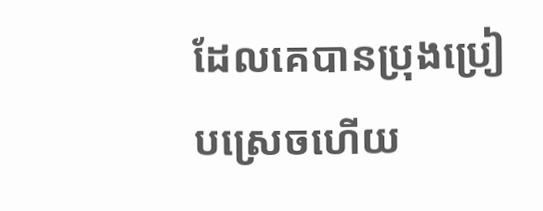ដែលគេបានប្រុងប្រៀបស្រេចហើយ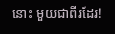នោះ មួយជាពីរដែរ!